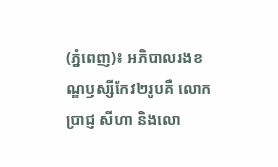(ភ្នំពេញ)៖ អភិបាលរងខណ្ឌឫស្សីកែវ២រូបគឺ លោក ប្រាជ្ញ សីហា និងលោ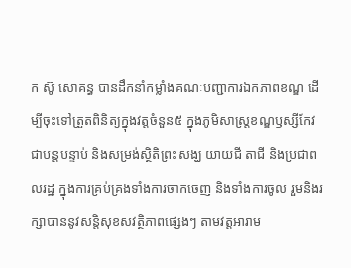ក ស៊ូ សោគន្ធ បានដឹកនាំកម្លាំងគណៈបញ្ជាការឯកភាពខណ្ឌ ដើម្បីចុះទៅត្រួតពិនិត្យក្នុងវត្តចំនួន៥ ក្នុងភូមិសាស្ត្រខណ្ឌឫស្សីកែវ ជាបន្តបន្ទាប់ និងសម្រង់ស្ថិតិព្រះសង្ឃ យាយជី តាជី និងប្រជាពលរដ្ឋ ក្នុងការគ្រប់គ្រងទាំងការចាកចេញ និងទាំងការចូល រួមនិងរក្សាបាននូវសន្តិសុខសវត្ថិភាពផ្សេងៗ តាមវត្តអារាម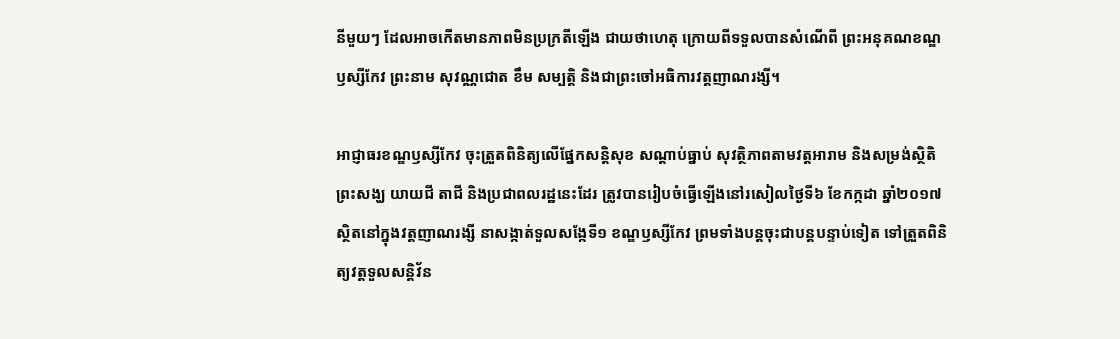នីមួយៗ ដែលអាចកើតមានភាពមិនប្រក្រតីឡើង ជាយថាហេតុ ក្រោយពីទទួលបានសំណើពី ព្រះអនុគណខណ្ឌឫស្សីកែវ ព្រះនាម សុវណ្ណជោត ខឹម សម្បត្តិ និងជាព្រះចៅអធិការវត្តញាណរង្សី។

អាជ្ញាធរខណ្ឌឫស្សីកែវ ចុះត្រួតពិនិត្យលើផ្នែកសន្តិសុខ សណ្ដាប់ធ្នាប់ សុវត្ថិភាពតាមវត្តអារាម និងសម្រង់ស្ថិតិ ព្រះសង្ឃ យាយជី តាជី និងប្រជាពលរដ្ឋនេះដែរ ត្រូវបានរៀបចំធ្វើឡើងនៅរសៀលថ្ងៃទី៦ ខែកក្កដា ឆ្នាំ២០១៧ ស្ថិតនៅក្នុងវត្តញាណរង្សី នាសង្កាត់ទួលសង្កែទី១ ខណ្ឌឫស្សីកែវ ព្រមទាំងបន្តចុះជាបន្តបន្ទាប់ទៀត ទៅត្រួតពិនិត្យវត្តទួលសន្តិវ័ន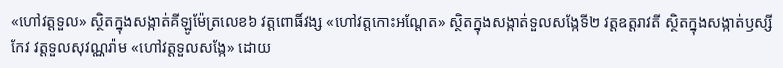«ហៅវត្តទួល» ស្ថិតក្នុងសង្កាត់គីឡូម៉ែត្រលេខ៦ វត្តពោធិ៍វង្ស «ហៅវត្តកោះអណ្ដែត» ស្ថិតក្នុងសង្កាត់ទួលសង្កែទី២ វត្តឧត្តរាវតី ស្ថិតក្នុងសង្កាត់ឫស្សីកែវ វត្តទួលសុវណ្ណរ៉ាម «ហៅវត្តទួលសង្កែ» ដោយ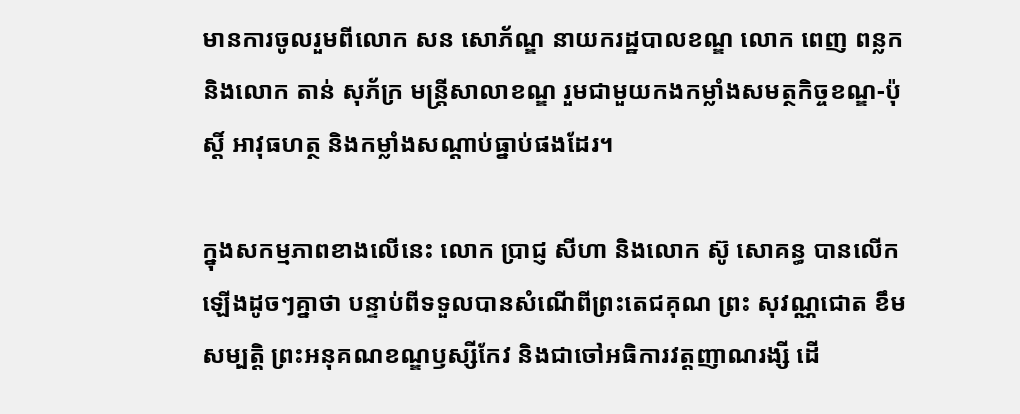មានការចូលរួមពីលោក សន សោភ័ណ្ឌ នាយករដ្ឋបាលខណ្ឌ លោក ពេញ ពន្លក និងលោក តាន់ សុភ័ក្រ មន្ត្រីសាលាខណ្ឌ រួមជាមួយកងកម្លាំងសមត្ថកិច្ចខណ្ឌ-ប៉ុស្ដិ៍ អាវុធហត្ថ និងកម្លាំងសណ្ដាប់ធ្នាប់ផងដែរ។

ក្នុងសកម្មភាពខាងលើនេះ លោក ប្រាជ្ញ សីហា និងលោក ស៊ូ សោគន្ធ បានលើកឡើងដូចៗគ្នាថា បន្ទាប់ពីទទួលបានសំណើពីព្រះតេជគុណ ព្រះ សុវណ្ណជោត ខឹម សម្បត្តិ ព្រះអនុគណខណ្ឌឫស្សីកែវ និងជាចៅអធិការវត្តញាណរង្សី ដើ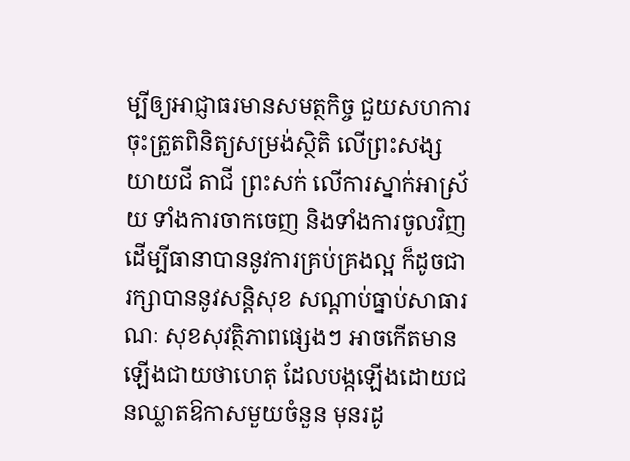ម្បីឲ្យអាជ្ញាធរមានសមត្ថកិច្ច ជួយសហការចុះត្រួតពិនិត្យសម្រង់ស្ថិតិ លើព្រះសង្ស យាយជី តាជី ព្រះសក់ លើការស្នាក់អាស្រ័យ ទាំងការចាកចេញ និងទាំងការចូលវិញ ដើម្បីធានាបាននូវការគ្រប់គ្រងល្អ ក៏ដូចជារក្សាបាននូវសន្តិសុខ សណ្ដាប់ធ្នាប់សាធារណៈ សុខសុវត្ថិភាពផ្សេងៗ អាចកើតមានឡើងជាយថាហេតុ ដែលបង្កឡើងដោយជនឈ្លាតឱកាសមួយចំនួន មុនរដូ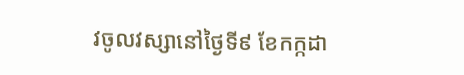វចូលវស្សានៅថ្ងៃទី៩ ខែកក្កដា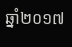ឆ្នាំ២០១៧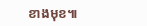ខាងមុខ៕